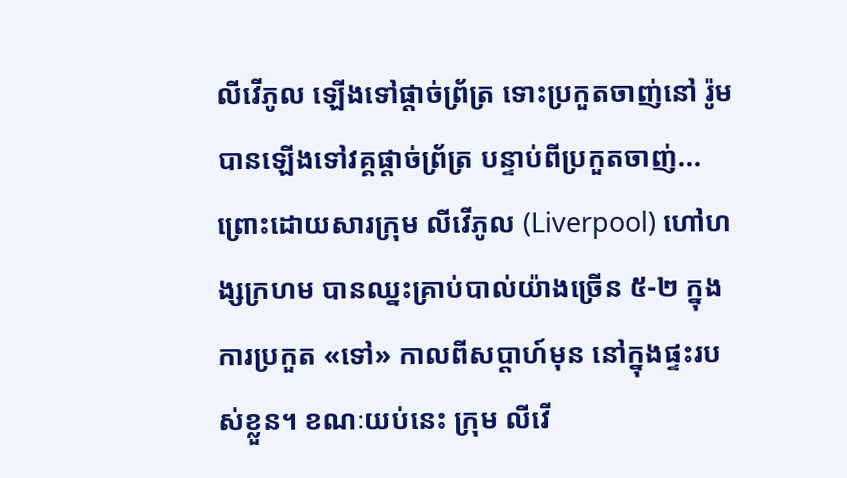លីវើភូល ឡើងទៅផ្ដាច់ព្រ័ត្រ ទោះប្រកួតចាញ់នៅ រ៉ូម
បានឡើងទៅវគ្គផ្ដាច់ព្រ័ត្រ បន្ទាប់ពីប្រកួតចាញ់... ព្រោះដោយសារក្រុម លីវើភូល (Liverpool) ហៅហង្សក្រហម បានឈ្នះគ្រាប់បាល់យ៉ាងច្រើន ៥-២ ក្នុងការប្រកួត «ទៅ» កាលពីសប្ដាហ៍មុន នៅក្នុងផ្ទះរបស់ខ្លួន។ ខណៈយប់នេះ ក្រុម លីវើ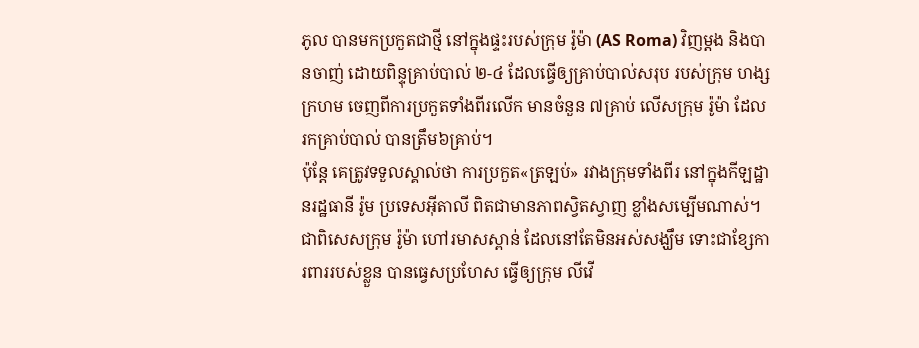ភូល បានមកប្រកួតជាថ្មី នៅក្នុងផ្ទះរបស់ក្រុម រ៉ូម៉ា (AS Roma) វិញម្ដង និងបានចាញ់ ដោយពិន្ទុគ្រាប់បាល់ ២-៤ ដែលធ្វើឲ្យគ្រាប់បាល់សរុប របស់ក្រុម ហង្សក្រហម ចេញពីការប្រកួតទាំងពីរលើក មានចំនួន ៧គ្រាប់ លើសក្រុម រ៉ូម៉ា ដែលរកគ្រាប់បាល់ បានត្រឹម៦គ្រាប់។
ប៉ុន្តែ គេត្រូវទទួលស្គាល់ថា ការប្រកួត«ត្រឡប់» រវាងក្រុមទាំងពីរ នៅក្នុងកីឡដ្ឋានរដ្ឋធានី រ៉ូម ប្រទេសអ៊ីតាលី ពិតជាមានភាពស្វិតស្វាញ ខ្លាំងសម្បើមណាស់។ ជាពិសេសក្រុម រ៉ូម៉ា ហៅរមាសស្ពាន់ ដែលនៅតែមិនអស់សង្ឃឹម ទោះជាខ្សែការពាររបស់ខ្លួន បានធ្វេសប្រហែស ធ្វើឲ្យក្រុម លីវើ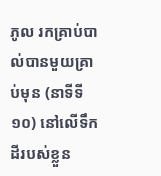ភូល រកគ្រាប់បាល់បានមួយគ្រាប់មុន (នាទីទី ១០) នៅលើទឹកដីរបស់ខ្លួន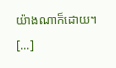យ៉ាងណាក៏ដោយ។ [...]